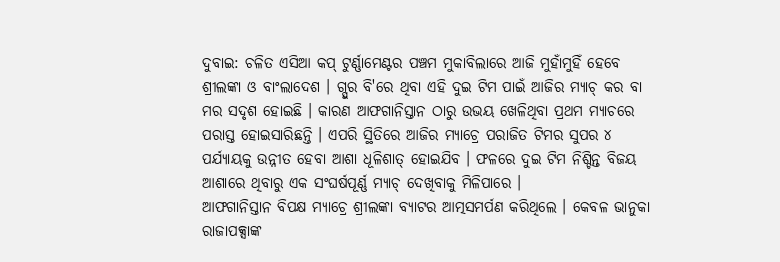ଦୁବାଇ: ଚଳିତ ଏସିଆ କପ୍ ଟୁର୍ଣ୍ଣାମେଣ୍ଟର ପଞ୍ଚମ ମୁକାବିଲାରେ ଆଜି ମୁହାଁମୁହିଁ ହେବେ ଶ୍ରୀଲଙ୍କା ଓ ବାଂଲାଦେଶ । ଗ୍ପୁର ବି'ରେ ଥିବା ଏହି ଦୁଇ ଟିମ ପାଇଁ ଆଜିର ମ୍ୟାଚ୍ କର ବା ମର ସଦୃଶ ହୋଇଛି । କାରଣ ଆଫଗାନିସ୍ତାନ ଠାରୁ ଉଭୟ ଖେଳିଥିବା ପ୍ରଥମ ମ୍ୟାଚରେ ପରାସ୍ତ ହୋଇସାରିଛନ୍ତି । ଏପରି ସ୍ଥିତିରେ ଆଜିର ମ୍ୟାଚ୍ରେ ପରାଜିତ ଟିମର ସୁପର ୪ ପର୍ଯ୍ୟାୟକୁ ଉନ୍ନୀତ ହେବା ଆଶା ଧୂଳିଶାତ୍ ହୋଇଯିବ । ଫଳରେ ଦୁଇ ଟିମ ନିଶ୍ଚିନ୍ତ ବିଜୟ ଆଶାରେ ଥିବାରୁ ଏକ ସଂଘର୍ଷପୂର୍ଣ୍ଣ ମ୍ୟାଚ୍ ଦେଖିବାକୁ ମିଳିପାରେ ।
ଆଫଗାନିସ୍ତାନ ବିପକ୍ଷ ମ୍ୟାଚ୍ରେ ଶ୍ରୀଲଙ୍କା ବ୍ୟାଟର ଆତ୍ମସମର୍ପଣ କରିଥିଲେ । କେବଳ ଭାନୁକା ରାଜାପକ୍ସାଙ୍କ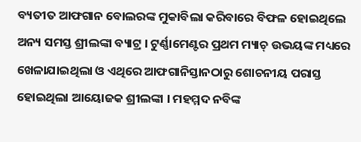ବ୍ୟତୀତ ଆଫଗାନ ବୋଲରଙ୍କ ମୁକାବିଲା କରିବାରେ ବିଫଳ ହୋଇଥିଲେ ଅନ୍ୟ ସମସ୍ତ ଶ୍ରୀଲଙ୍କା ବ୍ୟାଟ୍ର । ଟୁର୍ଣ୍ଣାମେଣ୍ଟର ପ୍ରଥମ ମ୍ୟାଚ୍ ଉଭୟଙ୍କ ମଧ୍ୟରେ ଖେଳାଯାଇଥିଲା ଓ ଏଥିରେ ଆଫଗାନିସ୍ତାନଠାରୁ ଶୋଚନୀୟ ପରାସ୍ତ ହୋଇଥିଲା ଆୟୋଜକ ଶ୍ରୀଲଙ୍କା । ମହମ୍ମଦ ନବିଙ୍କ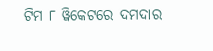ଟିମ ୮ ୱିକେଟରେ ଦମଦାର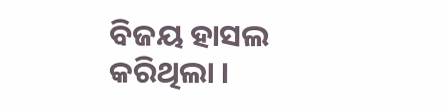ବିଜୟ ହାସଲ କରିଥିଲା ।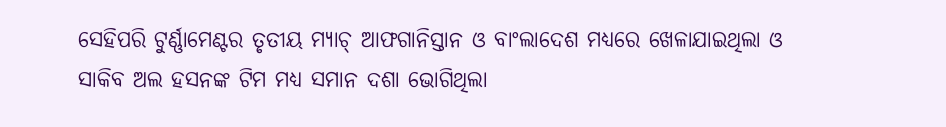ସେହିପରି ଟୁର୍ଣ୍ଣାମେଣ୍ଟର ତୃତୀୟ ମ୍ୟାଚ୍ ଆଫଗାନିସ୍ତାନ ଓ ବାଂଲାଦେଶ ମଧ୍ୟରେ ଖେଳାଯାଇଥିଲା ଓ ସାକିବ ଅଲ ହସନଙ୍କ ଟିମ ମଧ୍ୟ ସମାନ ଦଶା ଭୋଗିଥିଲା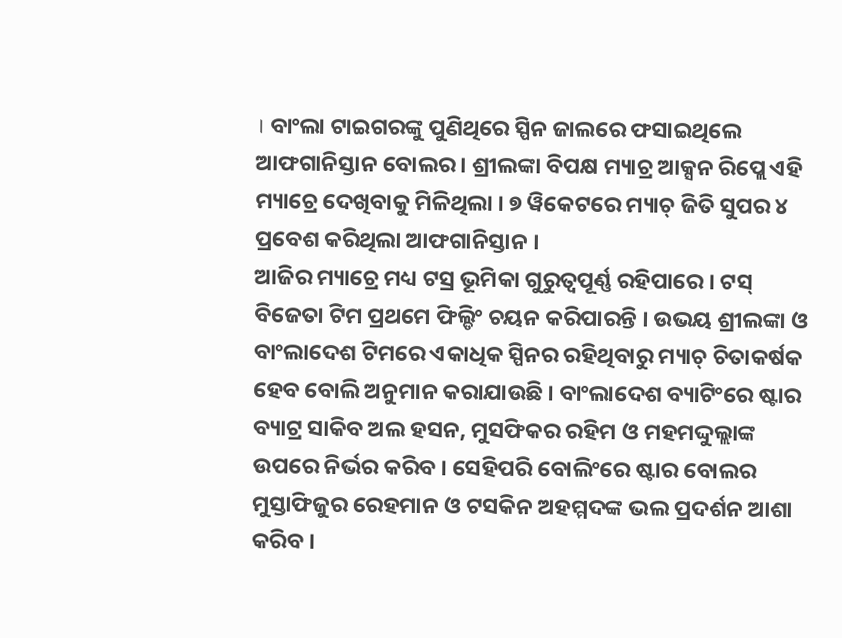। ବାଂଲା ଟାଇଗରଙ୍କୁ ପୁଣିଥିରେ ସ୍ପିନ ଜାଲରେ ଫସାଇଥିଲେ ଆଫଗାନିସ୍ତାନ ବୋଲର । ଶ୍ରୀଲଙ୍କା ବିପକ୍ଷ ମ୍ୟାଚ୍ର ଆକ୍ସନ ରିପ୍ଲେ ଏହି ମ୍ୟାଚ୍ରେ ଦେଖିବାକୁ ମିଳିଥିଲା । ୭ ୱିକେଟରେ ମ୍ୟାଚ୍ ଜିତି ସୁପର ୪ ପ୍ରବେଶ କରିଥିଲା ଆଫଗାନିସ୍ତାନ ।
ଆଜିର ମ୍ୟାଚ୍ରେ ମଧ୍ୟ ଟସ୍ର ଭୂମିକା ଗୁରୁତ୍ବପୂର୍ଣ୍ଣ ରହିପାରେ । ଟସ୍ ବିଜେତା ଟିମ ପ୍ରଥମେ ଫିଲ୍ଡିଂ ଚୟନ କରିପାରନ୍ତି । ଉଭୟ ଶ୍ରୀଲଙ୍କା ଓ ବାଂଲାଦେଶ ଟିମରେ ଏକାଧିକ ସ୍ପିନର ରହିଥିବାରୁ ମ୍ୟାଚ୍ ଚିତାକର୍ଷକ ହେବ ବୋଲି ଅନୁମାନ କରାଯାଉଛି । ବାଂଲାଦେଶ ବ୍ୟାଟିଂରେ ଷ୍ଟାର ବ୍ୟାଟ୍ର ସାକିବ ଅଲ ହସନ, ମୁସଫିକର ରହିମ ଓ ମହମଦ୍ଦୁଲ୍ଲାଙ୍କ ଉପରେ ନିର୍ଭର କରିବ । ସେହିପରି ବୋଲିଂରେ ଷ୍ଟାର ବୋଲର ମୁସ୍ତାଫିଜୁର ରେହମାନ ଓ ଟସକିନ ଅହମ୍ମଦଙ୍କ ଭଲ ପ୍ରଦର୍ଶନ ଆଶା କରିବ ।